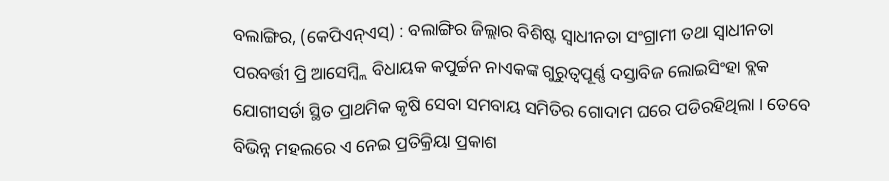ବଲାଙ୍ଗିର, (କେପିଏନ୍ଏସ୍) : ବଲାଙ୍ଗିର ଜିଲ୍ଲାର ବିଶିଷ୍ଟ ସ୍ୱାଧୀନତା ସଂଗ୍ରାମୀ ତଥା ସ୍ୱାଧୀନତା ପରବର୍ତ୍ତୀ ପ୍ରି ଆସେମ୍ବ୍ଲି ବିଧାୟକ କପୁର୍ଚ୍ଚନ ନାଏକଙ୍କ ଗୁରୁତ୍ୱପୂର୍ଣ୍ଣ ଦସ୍ତାବିଜ ଲୋଇସିଂହା ବ୍ଲକ ଯୋଗୀସର୍ଡା ସ୍ଥିତ ପ୍ରାଥମିକ କୃଷି ସେବା ସମବାୟ ସମିତିର ଗୋଦାମ ଘରେ ପଡିରହିଥିଲା । ତେବେ ବିଭିନ୍ନ ମହଲରେ ଏ ନେଇ ପ୍ରତିକ୍ରିୟା ପ୍ରକାଶ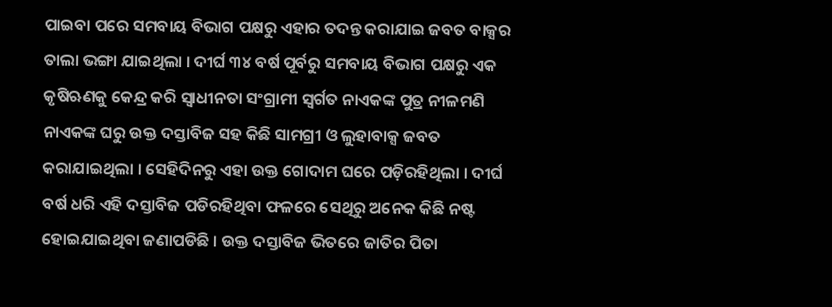ପାଇବା ପରେ ସମବାୟ ବିଭାଗ ପକ୍ଷରୁ ଏହାର ତଦନ୍ତ କରାଯାଇ ଜବତ ବାକ୍ସର ତାଲା ଭଙ୍ଗା ଯାଇଥିଲା । ଦୀର୍ଘ ୩୪ ବର୍ଷ ପୂର୍ବରୁ ସମବାୟ ବିଭାଗ ପକ୍ଷରୁ ଏକ କୃଷିଋଣକୁ କେନ୍ଦ୍ର କରି ସ୍ୱାଧୀନତା ସଂଗ୍ରାମୀ ସ୍ୱର୍ଗତ ନାଏକଙ୍କ ପୁତ୍ର ନୀଳମଣି ନାଏକଙ୍କ ଘରୁ ଉକ୍ତ ଦସ୍ତାବିଜ ସହ କିଛି ସାମଗ୍ରୀ ଓ ଲୁହାବାକ୍ସ ଜବତ କରାଯାଇଥିଲା । ସେହିଦିନରୁ ଏହା ଉକ୍ତ ଗୋଦାମ ଘରେ ପଡ଼ିରହିଥିଲା । ଦୀର୍ଘ ବର୍ଷ ଧରି ଏହି ଦସ୍ତାବିଜ ପଡିରହିଥିବା ଫଳରେ ସେଥିରୁ ଅନେକ କିଛି ନଷ୍ଟ ହୋଇଯାଇଥିବା ଜଣାପଡିଛି । ଉକ୍ତ ଦସ୍ତାବିଜ ଭିତରେ ଜାତିର ପିତା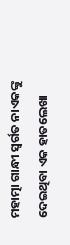ମହାତ୍ମା ଗାନ୍ଧୀ ସ୍ୱର୍ଗତ ନାଏକଙ୍କୁ ଦେଇଥିବା ଏକ ହାତଲେଖା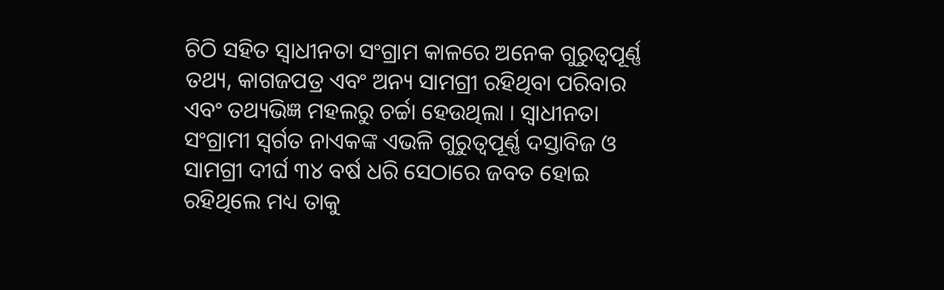ଚିଠି ସହିତ ସ୍ୱାଧୀନତା ସଂଗ୍ରାମ କାଳରେ ଅନେକ ଗୁରୁତ୍ୱପୂର୍ଣ୍ଣ ତଥ୍ୟ, କାଗଜପତ୍ର ଏବଂ ଅନ୍ୟ ସାମଗ୍ରୀ ରହିଥିବା ପରିବାର ଏବଂ ତଥ୍ୟଭିଜ୍ଞ ମହଲରୁ ଚର୍ଚ୍ଚା ହେଉଥିଲା । ସ୍ୱାଧୀନତା ସଂଗ୍ରାମୀ ସ୍ୱର୍ଗତ ନାଏକଙ୍କ ଏଭଳି ଗୁରୁତ୍ୱପୂର୍ଣ୍ଣ ଦସ୍ତାବିଜ ଓ ସାମଗ୍ରୀ ଦୀର୍ଘ ୩୪ ବର୍ଷ ଧରି ସେଠାରେ ଜବତ ହୋଇ ରହିଥିଲେ ମଧ୍ୟ ତାକୁ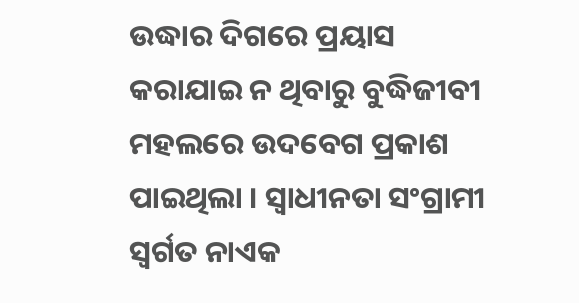ଉଦ୍ଧାର ଦିଗରେ ପ୍ରୟାସ କରାଯାଇ ନ ଥିବାରୁ ବୁଦ୍ଧିଜୀବୀ ମହଲରେ ଉଦବେଗ ପ୍ରକାଶ ପାଇଥିଲା । ସ୍ୱାଧୀନତା ସଂଗ୍ରାମୀ ସ୍ୱର୍ଗତ ନାଏକ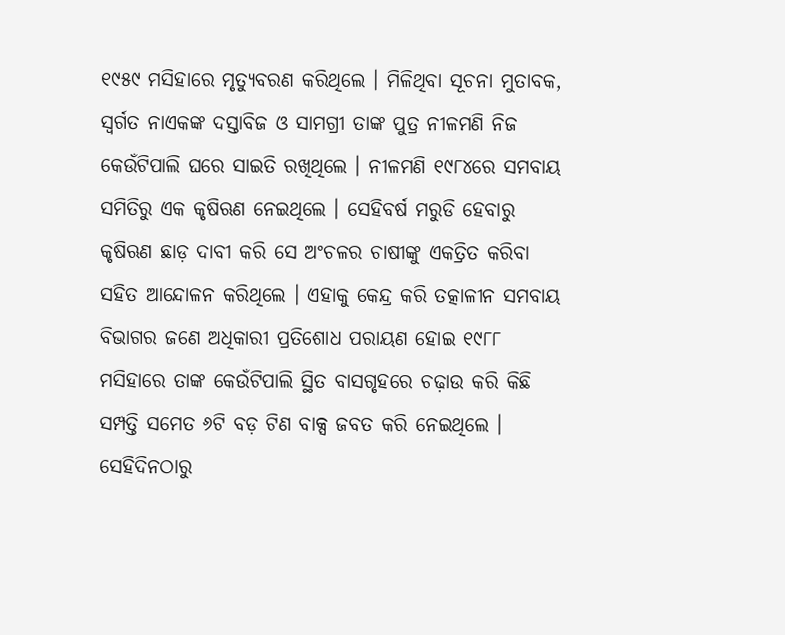୧୯୫୯ ମସିହାରେ ମୃତ୍ୟୁବରଣ କରିଥିଲେ । ମିଳିଥିବା ସୂଚନା ମୁତାବକ, ସ୍ୱର୍ଗତ ନାଏକଙ୍କ ଦସ୍ତାବିଜ ଓ ସାମଗ୍ରୀ ତାଙ୍କ ପୁତ୍ର ନୀଳମଣି ନିଜ କେଉଁଟିପାଲି ଘରେ ସାଇତି ରଖିଥିଲେ । ନୀଳମଣି ୧୯୮୪ରେ ସମବାୟ ସମିତିରୁ ଏକ କୃଷିଋଣ ନେଇଥିଲେ । ସେହିବର୍ଷ ମରୁଡି ହେବାରୁ କୃଷିଋଣ ଛାଡ଼ ଦାବୀ କରି ସେ ଅଂଚଳର ଚାଷୀଙ୍କୁ ଏକତ୍ରିତ କରିବା ସହିତ ଆନ୍ଦୋଳନ କରିଥିଲେ । ଏହାକୁ କେନ୍ଦ୍ର କରି ତତ୍କାଳୀନ ସମବାୟ ବିଭାଗର ଜଣେ ଅଧିକାରୀ ପ୍ରତିଶୋଧ ପରାୟଣ ହୋଇ ୧୯୮୮ ମସିହାରେ ତାଙ୍କ କେଉଁଟିପାଲି ସ୍ଥିତ ବାସଗୃହରେ ଚଢ଼ାଉ କରି କିଛି ସମ୍ପତ୍ତି ସମେତ ୬ଟି ବଡ଼ ଟିଣ ବାକ୍ସ ଜବତ କରି ନେଇଥିଲେ । ସେହିଦିନଠାରୁ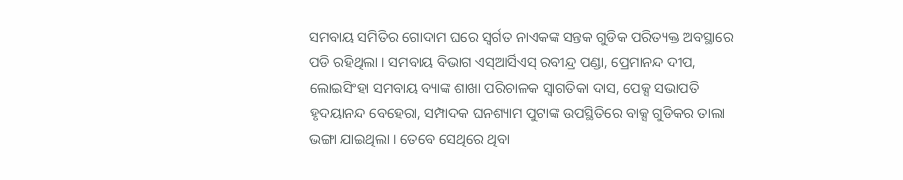ସମବାୟ ସମିତିର ଗୋଦାମ ଘରେ ସ୍ୱର୍ଗତ ନାଏକଙ୍କ ସନ୍ତକ ଗୁଡିକ ପରିତ୍ୟକ୍ତ ଅବସ୍ଥାରେ ପଡି ରହିଥିଲା । ସମବାୟ ବିଭାଗ ଏସ୍ଆର୍ସିଏସ୍ ରବୀନ୍ଦ୍ର ପଣ୍ଡା, ପ୍ରେମାନନ୍ଦ ଦୀପ, ଲୋଇସିଂହା ସମବାୟ ବ୍ୟାଙ୍କ ଶାଖା ପରିଚାଳକ ସ୍ୱାଗତିକା ଦାସ, ପେକ୍ସ ସଭାପତି ହୃଦୟାନନ୍ଦ ବେହେରା, ସମ୍ପାଦକ ଘନଶ୍ୟାମ ପୁଟାଙ୍କ ଉପସ୍ଥିତିରେ ବାକ୍ସ ଗୁଡିକର ତାଲା ଭଙ୍ଗା ଯାଇଥିଲା । ତେବେ ସେଥିରେ ଥିବା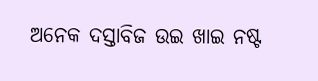ଅନେକ ଦସ୍ତାବିଜ ଉଇ ଖାଇ ନଷ୍ଟ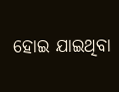ହୋଇ ଯାଇଥିବା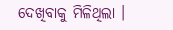ଦେଖିବାକୁ ମିଳିଥିଲା ।